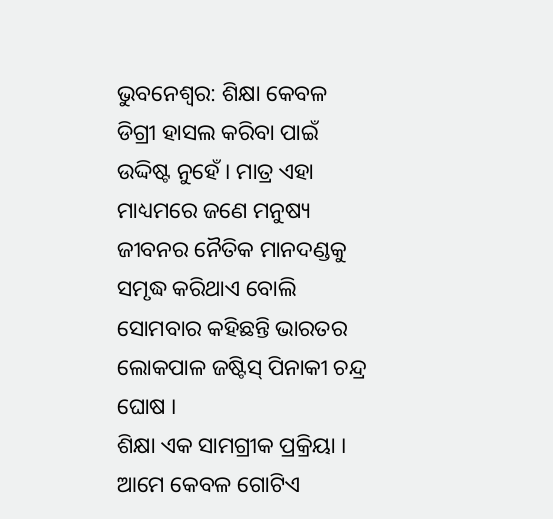ଭୁବନେଶ୍ୱର: ଶିକ୍ଷା କେବଳ ଡିଗ୍ରୀ ହାସଲ କରିବା ପାଇଁ ଉଦ୍ଦିଷ୍ଟ ନୁହେଁ । ମାତ୍ର ଏହା ମାଧ୍ୟମରେ ଜଣେ ମନୁଷ୍ୟ ଜୀବନର ନୈତିକ ମାନଦଣ୍ଡକୁ ସମୃଦ୍ଧ କରିଥାଏ ବୋଲି ସୋମବାର କହିଛନ୍ତି ଭାରତର ଲୋକପାଳ ଜଷ୍ଟିସ୍ ପିନାକୀ ଚନ୍ଦ୍ର ଘୋଷ ।
ଶିକ୍ଷା ଏକ ସାମଗ୍ରୀକ ପ୍ରକ୍ରିୟା । ଆମେ କେବଳ ଗୋଟିଏ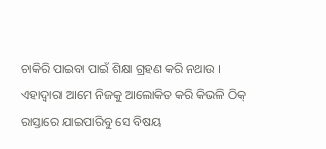ଚାକିରି ପାଇବା ପାଇଁ ଶିକ୍ଷା ଗ୍ରହଣ କରି ନଥାଉ । ଏହାଦ୍ୱାରା ଆମେ ନିଜକୁ ଆଲୋକିତ କରି କିଭଳି ଠିକ୍ ରାସ୍ତାରେ ଯାଇପାରିବୁ ସେ ବିଷୟ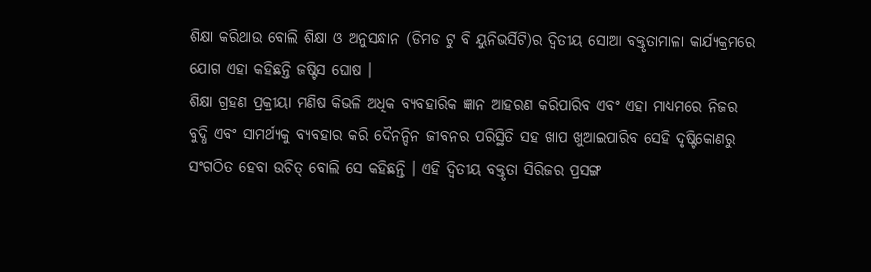ଶିକ୍ଷା କରିଥାଉ ବୋଲି ଶିକ୍ଷା ଓ ଅନୁସନ୍ଧାନ (ଡିମଡ ଟୁ ବି ୟୁନିଭର୍ସିଟି)ର ଦ୍ୱିତୀୟ ସୋଆ ବକ୍ତୃତାମାଳା କାର୍ଯ୍ୟକ୍ରମରେ ଯୋଗ ଏହା କହିଛନ୍ତି ଜଷ୍ଟିସ ଘୋଷ ।
ଶିକ୍ଷା ଗ୍ରହଣ ପ୍ରକ୍ରୀୟା ମଣିଷ କିଭଳି ଅଧିକ ବ୍ୟବହାରିକ ଜ୍ଞାନ ଆହରଣ କରିପାରିବ ଏବଂ ଏହା ମାଧ୍ୟମରେ ନିଜର ବୁଦ୍ଧି ଏବଂ ସାମର୍ଥ୍ୟକୁ ବ୍ୟବହାର କରି ଦୈନନ୍ଦିନ ଜୀବନର ପରିସ୍ଥିତି ସହ ଖାପ ଖୁଆଇପାରିବ ସେହି ଦୃଷ୍ଟିକୋଣରୁ ସଂଗଠିତ ହେବା ଉଚିତ୍ ବୋଲି ସେ କହିଛନ୍ତି । ଏହି ଦ୍ୱିତୀୟ ବକ୍ତୃତା ସିରିଜର ପ୍ରସଙ୍ଗ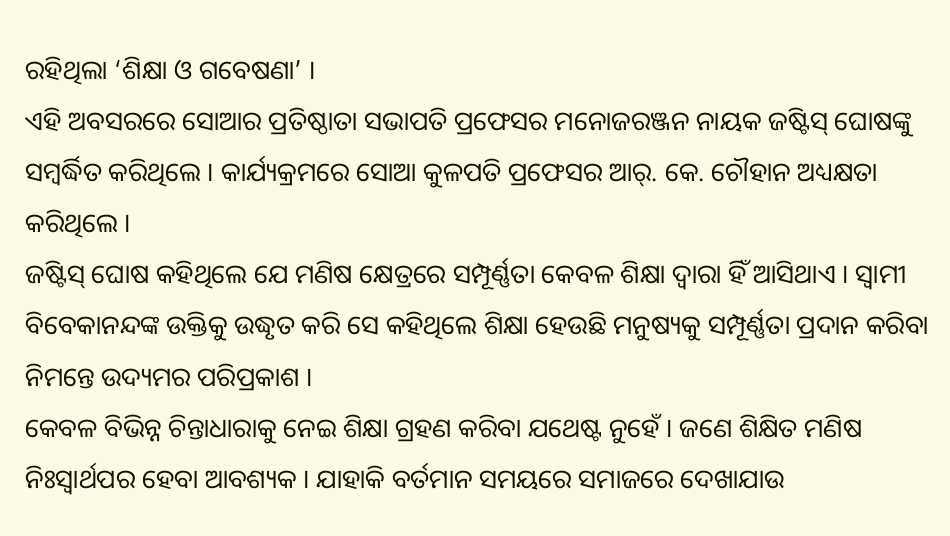ରହିଥିଲା ‘ଶିକ୍ଷା ଓ ଗବେଷଣା’ ।
ଏହି ଅବସରରେ ସୋଆର ପ୍ରତିଷ୍ଠାତା ସଭାପତି ପ୍ରଫେସର ମନୋଜରଞ୍ଜନ ନାୟକ ଜଷ୍ଟିସ୍ ଘୋଷଙ୍କୁ ସମ୍ବର୍ଦ୍ଧିତ କରିଥିଲେ । କାର୍ଯ୍ୟକ୍ରମରେ ସୋଆ କୁଳପତି ପ୍ରଫେସର ଆର୍. କେ. ଚୌହାନ ଅଧ୍ୟକ୍ଷତା କରିଥିଲେ ।
ଜଷ୍ଟିସ୍ ଘୋଷ କହିଥିଲେ ଯେ ମଣିଷ କ୍ଷେତ୍ରରେ ସମ୍ପୂର୍ଣ୍ଣତା କେବଳ ଶିକ୍ଷା ଦ୍ୱାରା ହିଁ ଆସିଥାଏ । ସ୍ୱାମୀ ବିବେକାନନ୍ଦଙ୍କ ଉକ୍ତିକୁ ଉଦ୍ଧୃତ କରି ସେ କହିଥିଲେ ଶିକ୍ଷା ହେଉଛି ମନୁଷ୍ୟକୁ ସମ୍ପୂର୍ଣ୍ଣତା ପ୍ରଦାନ କରିବା ନିମନ୍ତେ ଉଦ୍ୟମର ପରିପ୍ରକାଶ ।
କେବଳ ବିଭିନ୍ନ ଚିନ୍ତାଧାରାକୁ ନେଇ ଶିକ୍ଷା ଗ୍ରହଣ କରିବା ଯଥେଷ୍ଟ ନୁହେଁ । ଜଣେ ଶିକ୍ଷିତ ମଣିଷ ନିଃସ୍ୱାର୍ଥପର ହେବା ଆବଶ୍ୟକ । ଯାହାକି ବର୍ତମାନ ସମୟରେ ସମାଜରେ ଦେଖାଯାଉ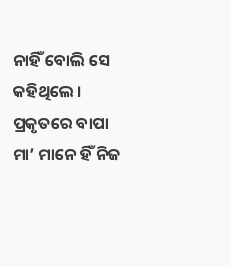ନାହିଁ ବୋଲି ସେ କହିଥିଲେ ।
ପ୍ରକୃତରେ ବାପା ମା’ ମାନେ ହିଁ ନିଜ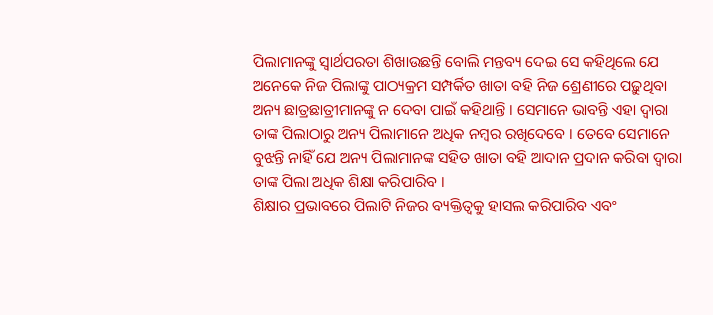ପିଲାମାନଙ୍କୁ ସ୍ୱାର୍ଥପରତା ଶିଖାଉଛନ୍ତି ବୋଲି ମନ୍ତବ୍ୟ ଦେଇ ସେ କହିଥିଲେ ଯେ ଅନେକେ ନିଜ ପିଲାଙ୍କୁ ପାଠ୍ୟକ୍ରମ ସମ୍ପର୍କିତ ଖାତା ବହି ନିଜ ଶ୍ରେଣୀରେ ପଢ଼ୁଥିବା ଅନ୍ୟ ଛାତ୍ରଛାତ୍ରୀମାନଙ୍କୁ ନ ଦେବା ପାଇଁ କହିଥାନ୍ତି । ସେମାନେ ଭାବନ୍ତି ଏହା ଦ୍ୱାରା ତାଙ୍କ ପିଲାଠାରୁ ଅନ୍ୟ ପିଲାମାନେ ଅଧିକ ନମ୍ବର ରଖିଦେବେ । ତେବେ ସେମାନେ ବୁଝନ୍ତି ନାହିଁ ଯେ ଅନ୍ୟ ପିଲାମାନଙ୍କ ସହିତ ଖାତା ବହି ଆଦାନ ପ୍ରଦାନ କରିବା ଦ୍ୱାରା ତାଙ୍କ ପିଲା ଅଧିକ ଶିକ୍ଷା କରିପାରିବ ।
ଶିକ୍ଷାର ପ୍ରଭାବରେ ପିଲାଟି ନିଜର ବ୍ୟକ୍ତିତ୍ୱକୁ ହାସଲ କରିପାରିବ ଏବଂ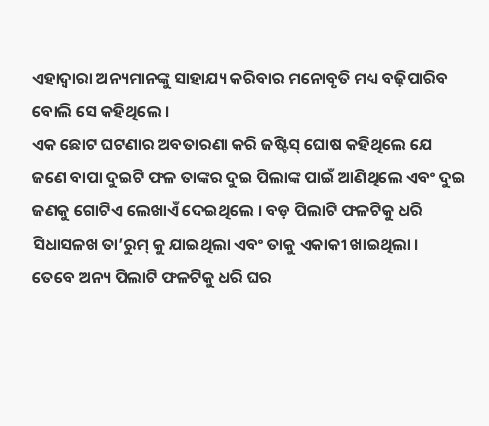ଏହାଦ୍ୱାରା ଅନ୍ୟମାନଙ୍କୁ ସାହାଯ୍ୟ କରିବାର ମନୋବୃତି ମଧ୍ୟ ବଢ଼ିପାରିବ ବୋଲି ସେ କହିଥିଲେ ।
ଏକ ଛୋଟ ଘଟଣାର ଅବତାରଣା କରି ଜଷ୍ଟିସ୍ ଘୋଷ କହିଥିଲେ ଯେ ଜଣେ ବାପା ଦୁଇଟି ଫଳ ତାଙ୍କର ଦୁଇ ପିଲାଙ୍କ ପାଇଁ ଆଣିଥିଲେ ଏବଂ ଦୁଇ ଜଣକୁ ଗୋଟିଏ ଲେଖାଏଁ ଦେଇଥିଲେ । ବଡ଼ ପିଲାଟି ଫଳଟିକୁ ଧରି ସିଧାସଳଖ ତା’ରୁମ୍ କୁ ଯାଇଥିଲା ଏବଂ ତାକୁ ଏକାକୀ ଖାଇଥିଲା ।
ତେବେ ଅନ୍ୟ ପିଲାଟି ଫଳଟିକୁ ଧରି ଘର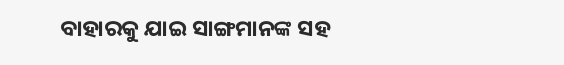ବାହାରକୁ ଯାଇ ସାଙ୍ଗମାନଙ୍କ ସହ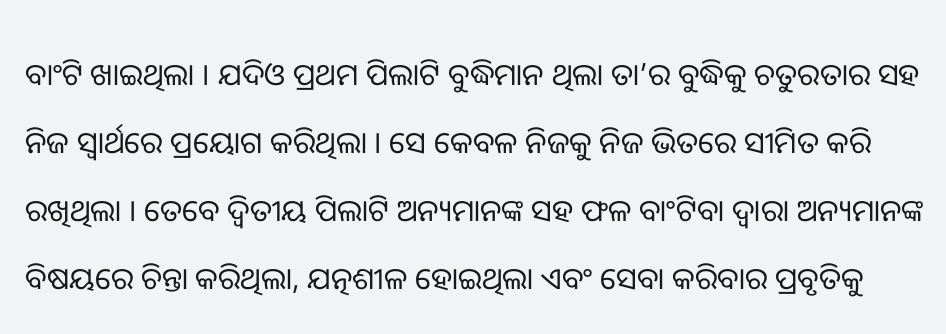ବାଂଟି ଖାଇଥିଲା । ଯଦିଓ ପ୍ରଥମ ପିଲାଟି ବୁଦ୍ଧିମାନ ଥିଲା ତା’ର ବୁଦ୍ଧିକୁ ଚତୁରତାର ସହ ନିଜ ସ୍ୱାର୍ଥରେ ପ୍ରୟୋଗ କରିଥିଲା । ସେ କେବଳ ନିଜକୁ ନିଜ ଭିତରେ ସୀମିତ କରି ରଖିଥିଲା । ତେବେ ଦ୍ୱିତୀୟ ପିଲାଟି ଅନ୍ୟମାନଙ୍କ ସହ ଫଳ ବାଂଟିବା ଦ୍ୱାରା ଅନ୍ୟମାନଙ୍କ ବିଷୟରେ ଚିନ୍ତା କରିଥିଲା, ଯତ୍ନଶୀଳ ହୋଇଥିଲା ଏବଂ ସେବା କରିବାର ପ୍ରବୃତିକୁ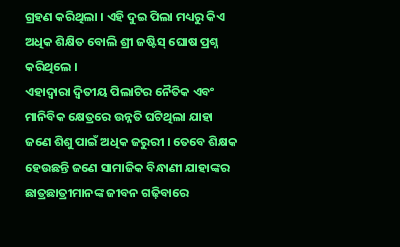ଗ୍ରହଣ କରିଥିଲା । ଏହି ଦୁଇ ପିଲା ମଧ୍ୟରୁ କିଏ ଅଧିକ ଶିକ୍ଷିତ ବୋଲି ଶ୍ରୀ ଜଷ୍ଟିସ୍ ଘୋଷ ପ୍ରଶ୍ନ କରିଥିଲେ ।
ଏହାଦ୍ୱାରା ଦ୍ୱିତୀୟ ପିଲାଟିର ନୈତିକ ଏବଂ ମାନିବିକ କ୍ଷେତ୍ରରେ ଉନ୍ନତି ଘଟିଥିଲା ଯାହା ଜଣେ ଶିଶୁ ପାଇଁ ଅଧିକ ଜରୁରୀ । ତେବେ ଶିକ୍ଷକ ହେଉଛନ୍ତି ଜଣେ ସାମାଜିକ ବିନ୍ଧାଣୀ ଯାହାଙ୍କର ଛାତ୍ରଛାତ୍ରୀମାନଙ୍କ ଜୀବନ ଗଢ଼ିବାରେ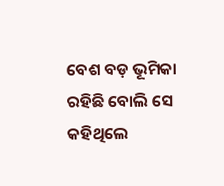ବେଶ ବଡ଼ ଭୂମିକା ରହିଛି ବୋଲି ସେ କହିଥିଲେ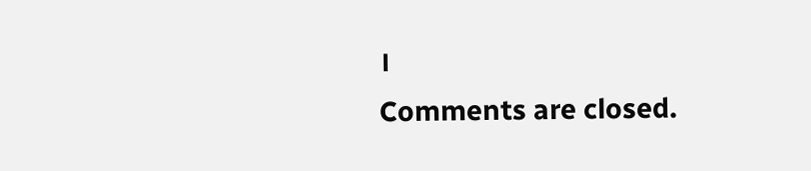।
Comments are closed.